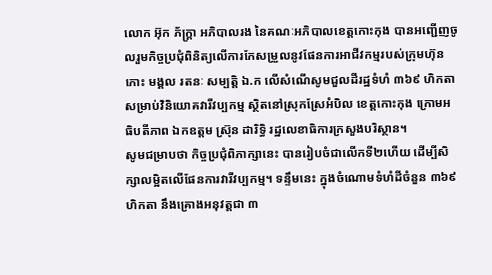លោក អ៊ុក ភ័ក្ត្រា អភិបាលរង នៃគណៈអភិបាលខេត្តកោះកុង បានអញ្ជើញចូលរួមកិច្ចប្រជុំពិនិត្យលើការកែសម្រួលនូវផែនការអាជីវកម្មរបស់ក្រុមហ៊ុន កោះ មង្គល រតនៈ សម្បត្តិ ឯ.ក លើសំណើសូមជួលដីរដ្ឋទំហំ ៣៦៩ ហិកតា សម្រាប់វិនិយោគវារីវប្បកម្ម ស្ថិតនៅស្រុកស្រែអំបិល ខេត្តកោះកុង ក្រោមអធិបតីភាព ឯកឧត្តម ស្រ៊ុន ដារិទ្ធិ រដ្ឋលេខាធិការក្រសួងបរិស្ថាន។
សូមជម្រាបថា កិច្ចប្រជុំពិភាក្សានេះ បានរៀបចំជាលើកទី២ហើយ ដើម្បីសិក្សាលម្អិតលើផែនការវារីវប្បកម្ម។ ទន្ទឹមនេះ ក្នុងចំណោមទំហំដីចំនួន ៣៦៩ ហិកតា នឹងគ្រោងអនុវត្តជា ៣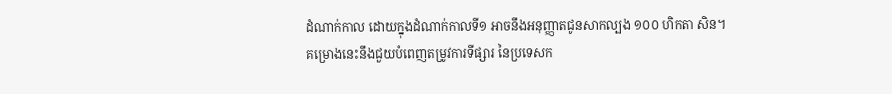ដំណាក់កាល ដោយក្នុងដំណាក់កាលទី១ អាចនឹងអនុញ្ញាតជូនសាកល្បង ១០០ ហិកតា សិន។
គម្រោងនេះនឹងជួយបំពេញតម្រូវការទីផ្សារ នៃប្រទេសក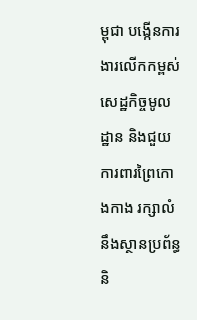ម្ពុជា បង្កើនការងារលើកកម្ពស់សេដ្ឋកិច្ចមូលដ្ឋាន និងជួយការពារព្រៃកោងកាង រក្សាលំនឹងស្ថានប្រព័ន្ធ និ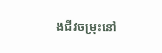ងជីវចម្រុះនៅ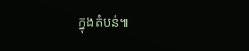ក្នុងតំបន់៕